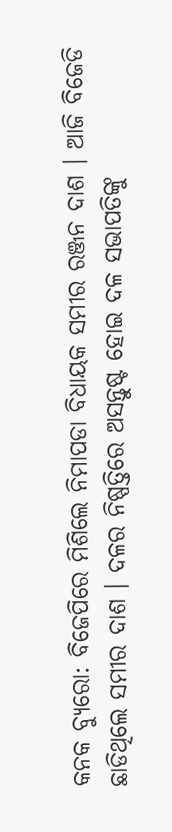କନକ ବ୍ୟୁରୋ: ବିଜେପିରେ ମିଶିଲେ ନିମାପଡା ବିଧାୟକ ସମୀର ରଞ୍ଜନ ଦାଶ । ଆଜି ବିଜେଡି ଛାଡିଥିଲେ ସମୀର ଦାଶ । ଦଳର ନିଷ୍ପତ୍ତିରେ ଅସନ୍ତୁଷ୍ଟ ହୋଇ ଦଳ ସଭାପତିଙ୍କୁ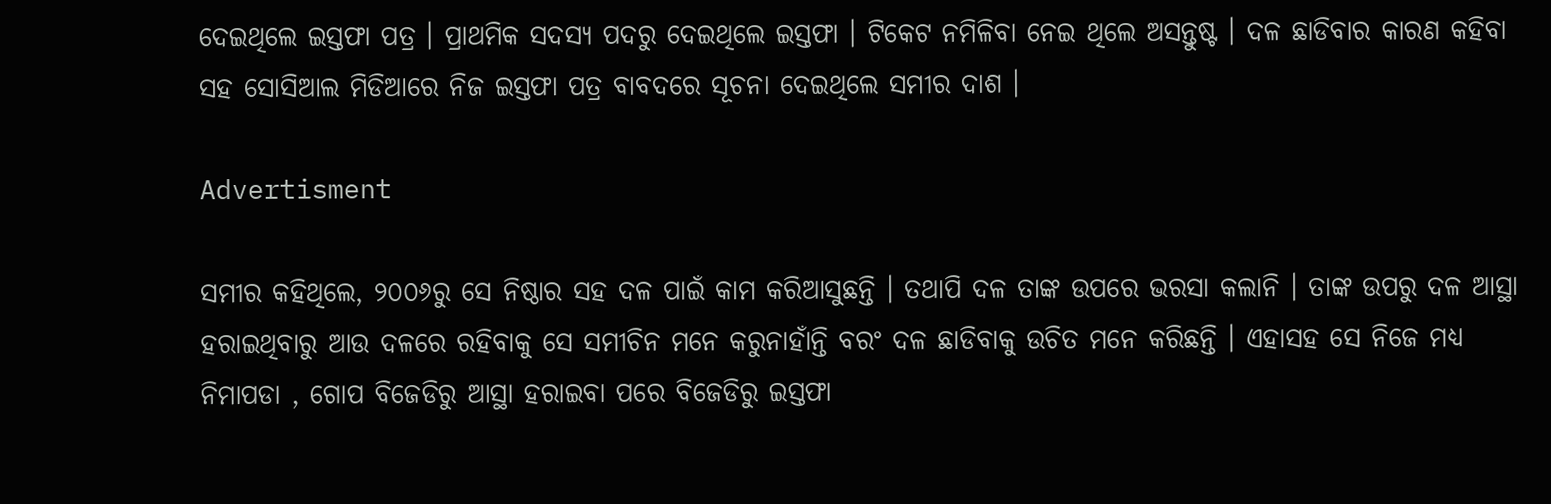ଦେଇଥିଲେ ଇସ୍ତଫା ପତ୍ର । ପ୍ରାଥମିକ ସଦସ୍ୟ ପଦରୁ ଦେଇଥିଲେ ଇସ୍ତଫା । ଟିକେଟ ନମିଳିବା ନେଇ ଥିଲେ ଅସନ୍ତୁଷ୍ଟ । ଦଳ ଛାଡିବାର କାରଣ କହିବା ସହ ସୋସିଆଲ ମିଡିଆରେ ନିଜ ଇସ୍ତଫା ପତ୍ର ବାବଦରେ ସୂଚନା ଦେଇଥିଲେ ସମୀର ଦାଶ ।

Advertisment

ସମୀର କହିଥିଲେ, ୨୦୦୬ରୁ ସେ ନିଷ୍ଠାର ସହ ଦଳ ପାଇଁ କାମ କରିଆସୁଛନ୍ତି । ତଥାପି ଦଳ ତାଙ୍କ ଉପରେ ଭରସା କଲାନି । ତାଙ୍କ ଉପରୁ ଦଳ ଆସ୍ଥା ହରାଇଥିବାରୁ ଆଉ ଦଳରେ ରହିବାକୁ ସେ ସମୀଚିନ ମନେ କରୁନାହାଁନ୍ତି ବରଂ ଦଳ ଛାଡିବାକୁ ଉଚିତ ମନେ କରିଛନ୍ତି । ଏହାସହ ସେ ନିଜେ ମଧ୍ୟ ନିମାପଡା , ଗୋପ ବିଜେଡିରୁ ଆସ୍ଥା ହରାଇବା ପରେ ବିଜେଡିରୁ ଇସ୍ତଫା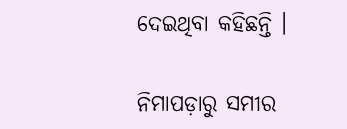ଦେଇଥିବା କହିଛନ୍ତି ।

ନିମାପଡ଼ାରୁ ସମୀର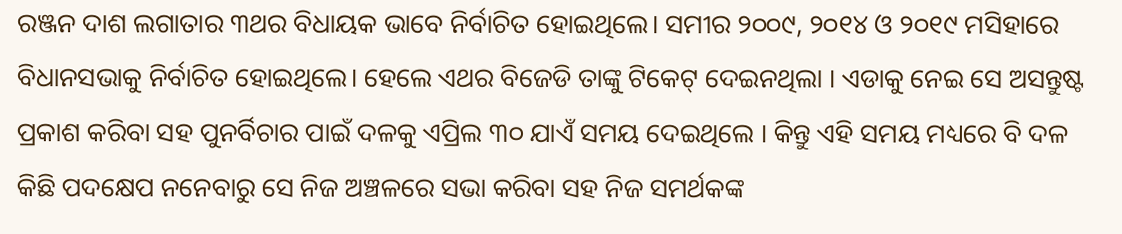ରଞ୍ଜନ ଦାଶ ଲଗାତାର ୩ଥର ବିଧାୟକ ଭାବେ ନିର୍ବାଚିତ ହୋଇଥିଲେ। ସମୀର ୨୦୦୯, ୨୦୧୪ ଓ ୨୦୧୯ ମସିହାରେ ବିଧାନସଭାକୁ ନିର୍ବାଚିତ ହୋଇଥିଲେ। ହେଲେ ଏଥର ବିଜେଡି ତାଙ୍କୁ ଟିକେଟ୍ ଦେଇନଥିଲା । ଏଡାକୁ ନେଇ ସେ ଅସନ୍ତୁଷ୍ଟ ପ୍ରକାଶ କରିବା ସହ ପୁନର୍ବିଚାର ପାଇଁ ଦଳକୁ ଏପ୍ରିଲ ୩୦ ଯାଏଁ ସମୟ ଦେଇଥିଲେ । କିନ୍ତୁ ଏହି ସମୟ ମଧ୍ୟରେ ବି ଦଳ କିଛି ପଦକ୍ଷେପ ନନେବାରୁ ସେ ନିଜ ଅଞ୍ଚଳରେ ସଭା କରିବା ସହ ନିଜ ସମର୍ଥକଙ୍କ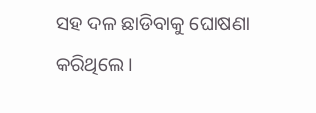ସହ ଦଳ ଛାଡିବାକୁ ଘୋଷଣା କରିଥିଲେ ।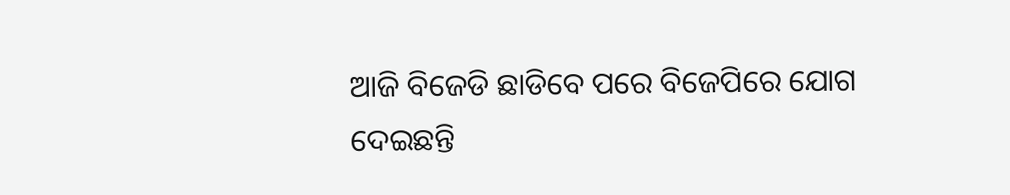ଆଜି ବିଜେଡି ଛାଡିବେ ପରେ ବିଜେପିରେ ଯୋଗ ଦେଇଛନ୍ତି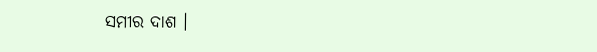ସମୀର ଦାଶ ।